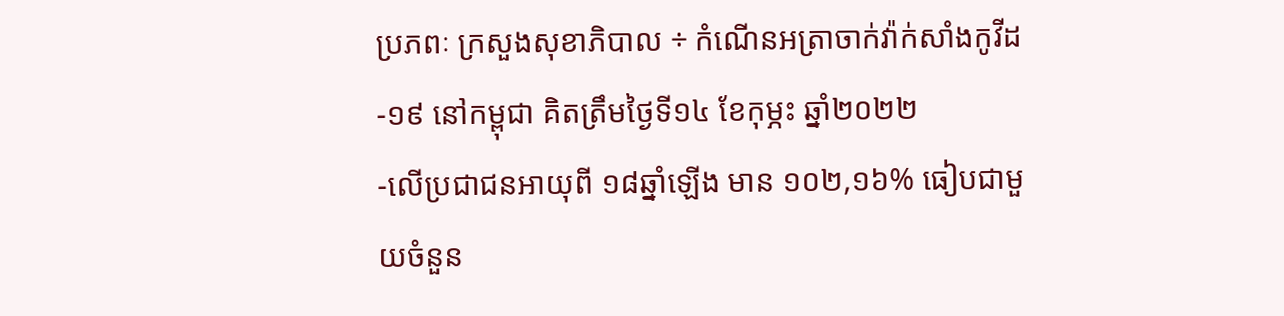ប្រភពៈ ក្រសួងសុខាភិបាល ÷ កំណេីនអត្រាចាក់វ៉ាក់សាំងកូវីដ-១៩ នៅកម្ពុជា គិតត្រឹមថ្ងៃទី១៤ ខែកុម្ភះ ឆ្នាំ២០២២
-លើប្រជាជនអាយុពី ១៨ឆ្នាំឡើង មាន ១០២,១៦% ធៀបជាមួយចំនួន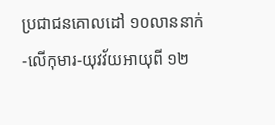ប្រជាជនគោលដៅ ១០លាននាក់
-លើកុមារ-យុវវ័យអាយុពី ១២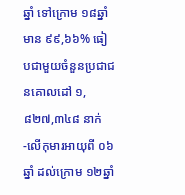ឆ្នាំ ទៅក្រោម ១៨ឆ្នាំ មាន ៩៩,៦៦% ធៀបជាមួយចំនួនប្រជាជនគោលដៅ ១,៨២៧,៣៤៨ នាក់
-លើកុមារអាយុពី ០៦ឆ្នាំ ដល់ក្រោម ១២ឆ្នាំ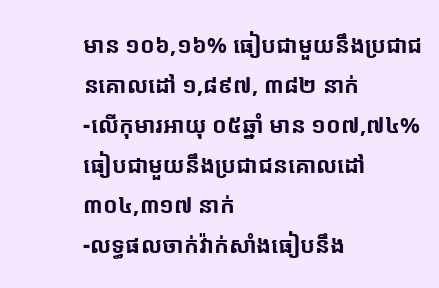មាន ១០៦,១៦% ធៀបជាមួយនឹងប្រជាជនគោលដៅ ១,៨៩៧, ៣៨២ នាក់
-លើកុមារអាយុ ០៥ឆ្នាំ មាន ១០៧,៧៤% ធៀបជាមួយនឹងប្រជាជនគោលដៅ ៣០៤,៣១៧ នាក់
-លទ្ធផលចាក់វ៉ាក់សាំងធៀបនឹង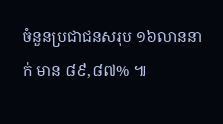ចំនួនប្រជាជនសរុប ១៦លាននាក់ មាន ៨៩,៨៧% ៕